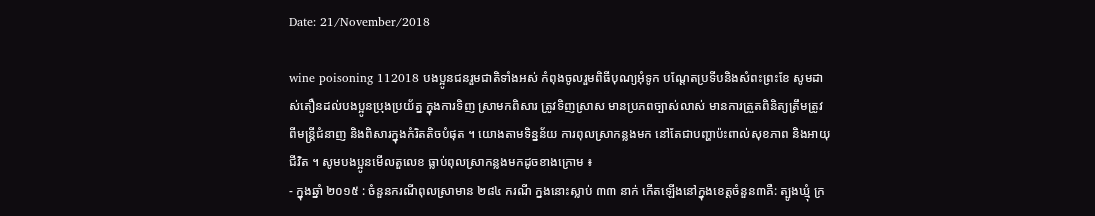Date: 21/November/2018

wine poisoning 112018 បងប្អូនជនរួមជាតិទាំងអស់ កំពុងចូលរួមពិធីបុណ្យអុំទូក បណ្តែតប្រទីបនិងសំពះព្រះខែ សូមដាស់តឿនដល់បងប្អូនប្រុងប្រយ័ត្ន ក្នុងការទិញ ស្រាមកពិសារ ត្រូវទិញស្រាស មានប្រភពច្បាស់លាស់ មានការត្រួតពិនិត្យត្រឹមត្រូវ ពីមន្រ្តីជំនាញ និងពិសារក្នុងកំរិតតិចបំផុត ។ យោងតាមទិន្នន័យ ការពុលស្រាកន្លងមក នៅតែជាបញ្ហាប៉ះពាល់សុខភាព និងអាយុជីវិត ។ សូមបងប្អូនមើលតួលេខ ធ្លាប់ពុលស្រាកន្លងមកដូចខាងក្រោម ៖
- ក្នុងឆ្នាំ ២០១៥ : ចំនួនករណីពុលស្រាមាន ២៨៤ ករណី ក្នងនោះស្លាប់ ៣៣ នាក់ កើតឡើងនៅក្នុងខេត្តចំនួន៣គឺ: ត្បូងឃ្មុំ ក្រ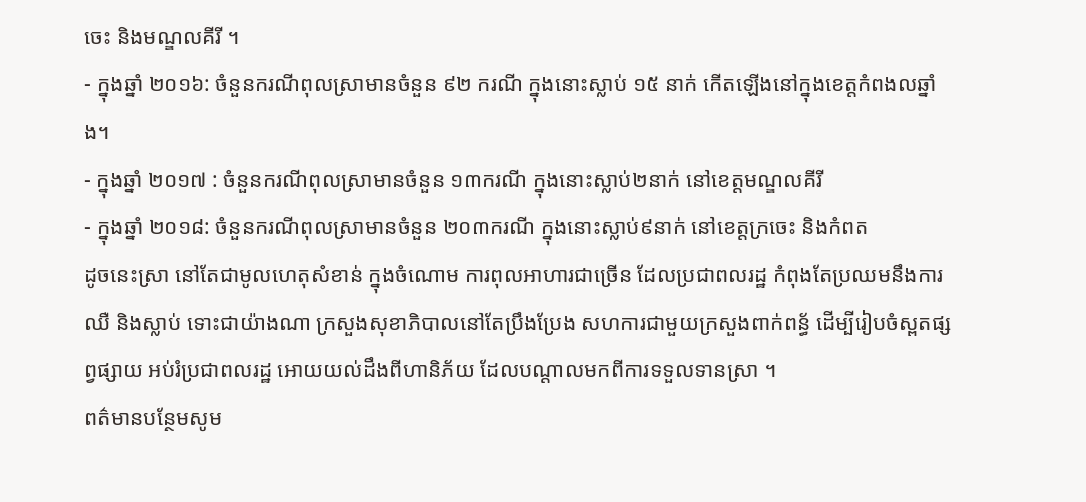ចេះ និងមណ្ឌលគីរី ។
- ក្នុងឆ្នាំ ២០១៦: ចំនួនករណីពុលស្រាមានចំនួន ៩២ ករណី ក្នុងនោះស្លាប់ ១៥ នាក់ កើតឡើងនៅក្នុងខេត្តកំពងលឆ្នាំង។
- ក្នុងឆ្នាំ ២០១៧ : ចំនួនករណីពុលស្រាមានចំនួន ១៣ករណី ក្នុងនោះស្លាប់២នាក់ នៅខេត្តមណ្ឌលគីរី
- ក្នុងឆ្នាំ ២០១៨: ចំនួនករណីពុលស្រាមានចំនួន ២០៣ករណី ក្នុងនោះស្លាប់៩នាក់ នៅខេត្តក្រចេះ និងកំពត
ដូចនេះស្រា នៅតែជាមូលហេតុសំខាន់ ក្នុងចំណោម ការពុលអាហារជាច្រើន ដែលប្រជាពលរដ្ឋ កំពុងតែប្រឈមនឹងការឈឺ និងស្លាប់ ទោះជាយ៉ាងណា ក្រសួងសុខាភិបាលនៅតែប្រឹងប្រែង សហការជាមួយក្រសួងពាក់ពន្ធ័ ដើម្បីរៀបចំស្ពតផ្សព្វផ្សាយ អប់រំប្រជាពលរដ្ឋ អោយយល់ដឹងពីហានិភ័យ ដែលបណ្តាលមកពីការទទួលទានស្រា ។
ពត៌មានបន្ថែមសូម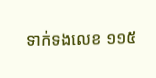ទាក់ទងលេខ ១១៥